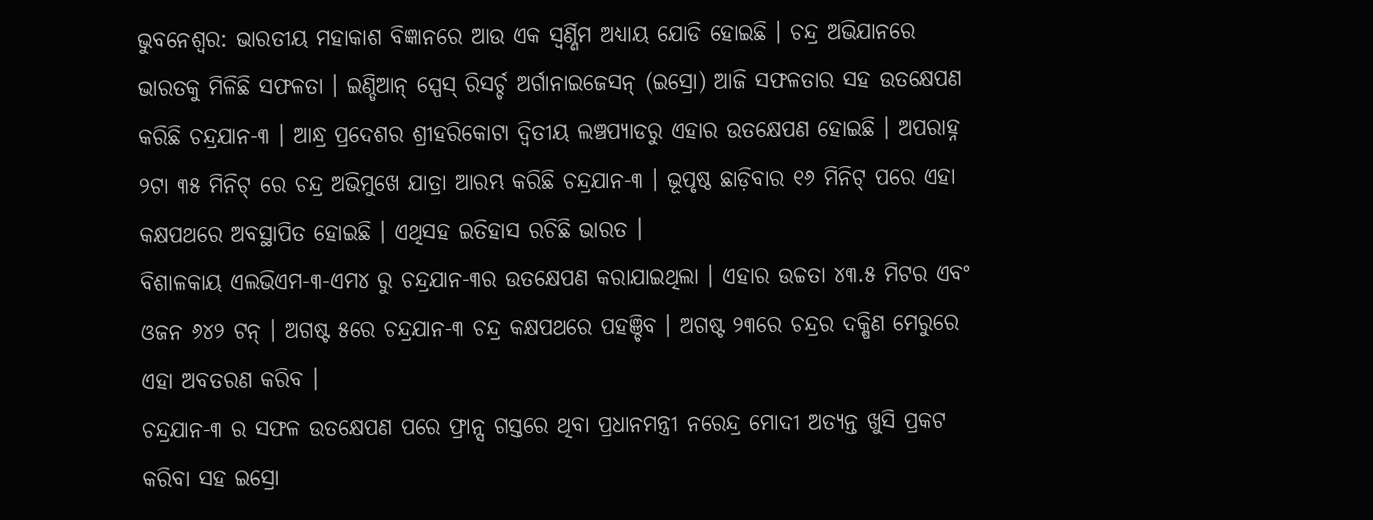ଭୁବନେଶ୍ୱର: ଭାରତୀୟ ମହାକାଶ ବିଜ୍ଞାନରେ ଆଉ ଏକ ସ୍ୱର୍ଣ୍ଣିମ ଅଧ୍ୟାୟ ଯୋଡି ହୋଇଛି । ଚନ୍ଦ୍ର ଅଭିଯାନରେ ଭାରତକୁ ମିଳିଛି ସଫଳତା । ଇଣ୍ଡିଆନ୍ ସ୍ପେସ୍ ରିସର୍ଚ୍ଚ ଅର୍ଗାନାଇଜେସନ୍ (ଇସ୍ରୋ) ଆଜି ସଫଳତାର ସହ ଉତକ୍ଷେପଣ କରିଛି ଚନ୍ଦ୍ରଯାନ-୩ । ଆନ୍ଧ୍ର ପ୍ରଦେଶର ଶ୍ରୀହରିକୋଟା ଦ୍ୱିତୀୟ ଲଞ୍ଚପ୍ୟାଡରୁ ଏହାର ଉତକ୍ଷେପଣ ହୋଇଛି । ଅପରାହ୍ନ ୨ଟା ୩୫ ମିନିଟ୍ ରେ ଚନ୍ଦ୍ର ଅଭିମୁଖେ ଯାତ୍ରା ଆରମ୍ଭ କରିଛି ଚନ୍ଦ୍ରଯାନ-୩ । ଭୂପୃଷ୍ଠ ଛାଡ଼ିବାର ୧୬ ମିନିଟ୍ ପରେ ଏହା କକ୍ଷପଥରେ ଅବସ୍ଥାପିତ ହୋଇଛି । ଏଥିସହ ଇତିହାସ ରଚିଛି ଭାରତ ।
ବିଶାଳକାୟ ଏଲଭିଏମ-୩-ଏମ୪ ରୁ ଚନ୍ଦ୍ରଯାନ-୩ର ଉତକ୍ଷେପଣ କରାଯାଇଥିଲା । ଏହାର ଉଚ୍ଚତା ୪୩.୫ ମିଟର ଏବଂ ଓଜନ ୬୪୨ ଟନ୍ । ଅଗଷ୍ଟ ୫ରେ ଚନ୍ଦ୍ରଯାନ-୩ ଚନ୍ଦ୍ର କକ୍ଷପଥରେ ପହଞ୍ଚିବ । ଅଗଷ୍ଟ ୨୩ରେ ଚନ୍ଦ୍ରର ଦକ୍ଷିଣ ମେରୁରେ ଏହା ଅବତରଣ କରିବ ।
ଚନ୍ଦ୍ରଯାନ-୩ ର ସଫଳ ଉତକ୍ଷେପଣ ପରେ ଫ୍ରାନ୍ସ ଗସ୍ତରେ ଥିବା ପ୍ରଧାନମନ୍ତ୍ରୀ ନରେନ୍ଦ୍ର ମୋଦୀ ଅତ୍ୟନ୍ତ ଖୁସି ପ୍ରକଟ କରିବା ସହ ଇସ୍ରୋ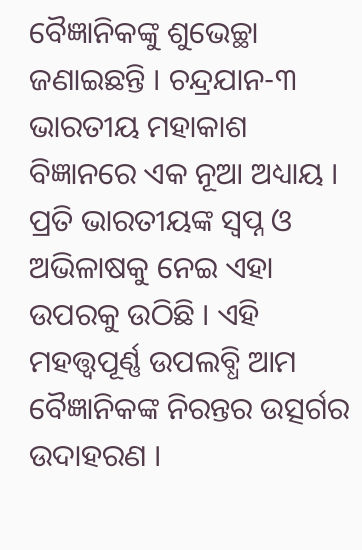ବୈଜ୍ଞାନିକଙ୍କୁ ଶୁଭେଚ୍ଛା ଜଣାଇଛନ୍ତି । ଚନ୍ଦ୍ରଯାନ-୩ ଭାରତୀୟ ମହାକାଶ ବିଜ୍ଞାନରେ ଏକ ନୂଆ ଅଧ୍ୟାୟ । ପ୍ରତି ଭାରତୀୟଙ୍କ ସ୍ୱପ୍ନ ଓ ଅଭିଳାଷକୁ ନେଇ ଏହା ଉପରକୁ ଉଠିଛି । ଏହି ମହତ୍ତ୍ୱପୂର୍ଣ୍ଣ ଉପଲବ୍ଧି ଆମ ବୈଜ୍ଞାନିକଙ୍କ ନିରନ୍ତର ଉତ୍ସର୍ଗର ଉଦାହରଣ ।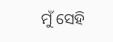ମୁଁ ସେହି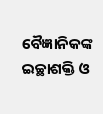ବୈଜ୍ଞାନିକଙ୍କ ଇଚ୍ଛାଶକ୍ତି ଓ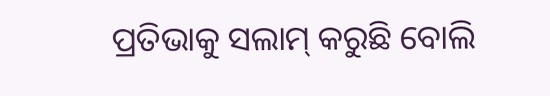ପ୍ରତିଭାକୁ ସଲାମ୍ କରୁଛି ବୋଲି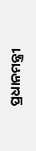ପ୍ରଧାନମନ୍ତ୍ରୀ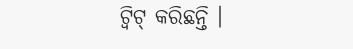ଟ୍ୱିଟ୍ କରିଛନ୍ତି ।